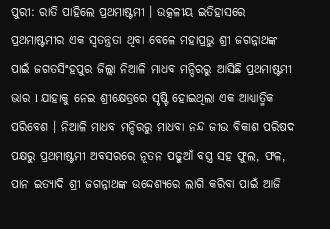ପୁରୀ: ରାତି ପାହିଲେ ପ୍ରଥମାଷ୍ଟମୀ । ଉତ୍କଳୀୟ ଇତିହାସରେ ପ୍ରଥମାଷ୍ଟମୀର ଏକ ସ୍ୱତନ୍ତ୍ରତା ଥିବା ବେଳେ ମହାପ୍ରଭୁ ଶ୍ରୀ ଜଗନ୍ନାଥଙ୍କ ପାଇଁ ଜଗତସିଂହପୁର ଜିଲ୍ଲା ନିଆଳି ମାଧବ ମନ୍ଦିରରୁ ଆସିଛି ପ୍ରଥମାଷ୍ଟମୀ ଭାର l ଯାହାକୁ ନେଇ ଶ୍ରୀକ୍ଷେତ୍ରରେ ସୃଷ୍ଟି ହୋଇଥିଲା ଏକ ଆଧ୍ୟାତ୍ମିକ ପରିବେଶ । ନିଆଳି ମାଧବ ମନ୍ଦିରରୁ ମାଧବା ନନ୍ଦ ଜୀଉ ବିକାଶ ପରିଷଦ ପକ୍ଷରୁ ପ୍ରଥମାଷ୍ଟମୀ ଅବସରରେ ନୂତନ ପଢୁଆଁ ବସ୍ତ୍ର ସହ ଫୁଲ, ଫଳ, ପାନ ଇତ୍ୟାଦି ଶ୍ରୀ ଜଗନ୍ନାଥଙ୍କ ଉଦ୍ଦେଶ୍ୟରେ ଲାଗି କରିବା ପାଇଁ ଆଜି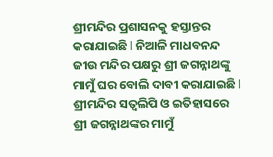ଶ୍ରୀମନ୍ଦିର ପ୍ରଶାସନକୁ ହସ୍ତାନ୍ତର କରାଯାଇଛି l ନିଆଳି ମାଧବନନ୍ଦ ଜୀଉ ମନ୍ଦିର ପକ୍ଷରୁ ଶ୍ରୀ ଜଗନ୍ନାଥଙ୍କୁ ମାମୁଁ ଘର ବୋଲି ଦାବୀ କରାଯାଇଛି l ଶ୍ରୀମନ୍ଦିର ସତ୍ୱଲିପି ଓ ଇତିହାସରେ ଶ୍ରୀ ଜଗନ୍ନାଥଙ୍କର ମାମୁଁ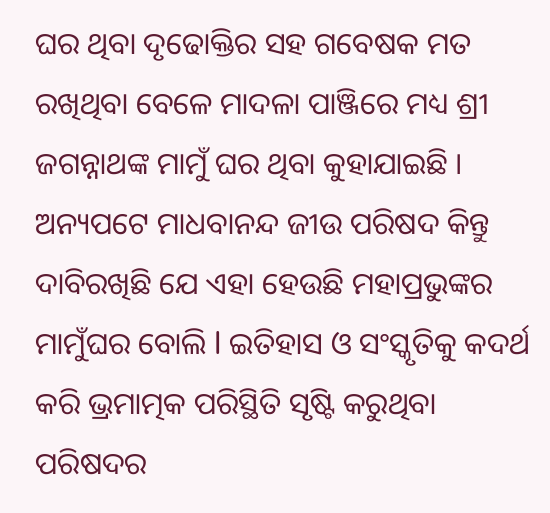ଘର ଥିବା ଦୃଢୋକ୍ତିର ସହ ଗବେଷକ ମତ ରଖିଥିବା ବେଳେ ମାଦଳା ପାଞ୍ଜିରେ ମଧ୍ୟ ଶ୍ରୀ ଜଗନ୍ନାଥଙ୍କ ମାମୁଁ ଘର ଥିବା କୁହାଯାଇଛି ।
ଅନ୍ୟପଟେ ମାଧବାନନ୍ଦ ଜୀଉ ପରିଷଦ କିନ୍ତୁ ଦାବିରଖିଛି ଯେ ଏହା ହେଉଛି ମହାପ୍ରଭୁଙ୍କର ମାମୁଁଘର ବୋଲି l ଇତିହାସ ଓ ସଂସ୍କୃତିକୁ କଦର୍ଥ କରି ଭ୍ରମାତ୍ମକ ପରିସ୍ଥିତି ସୃଷ୍ଟି କରୁଥିବା ପରିଷଦର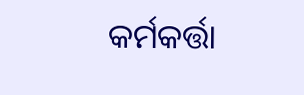କର୍ମକର୍ତ୍ତା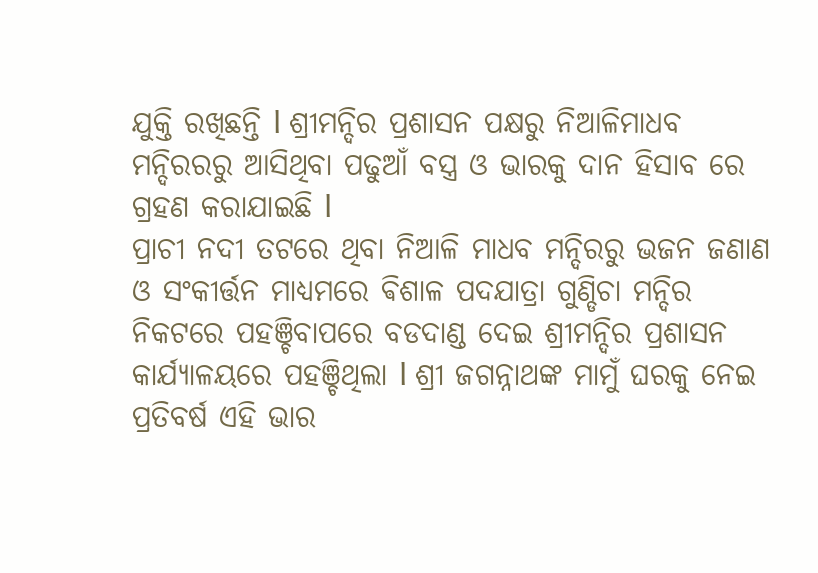ଯୁକ୍ତି ରଖିଛନ୍ତି l ଶ୍ରୀମନ୍ଦିର ପ୍ରଶାସନ ପକ୍ଷରୁ ନିଆଳିମାଧବ ମନ୍ଦିରରରୁ ଆସିଥିବା ପଢୁଆଁ ବସ୍ତ୍ର ଓ ଭାରକୁ ଦାନ ହିସାବ ରେ ଗ୍ରହଣ କରାଯାଇଛି l
ପ୍ରାଚୀ ନଦୀ ତଟରେ ଥିବା ନିଆଳି ମାଧବ ମନ୍ଦିରରୁ ଭଜନ ଜଣାଣ ଓ ସଂକୀର୍ତ୍ତନ ମାଧ୍ୟମରେ ଵିଶାଳ ପଦଯାତ୍ରା ଗୁଣ୍ଡିଚା ମନ୍ଦିର ନିକଟରେ ପହଞ୍ଚିବାପରେ ବଡଦାଣ୍ଡ ଦେଇ ଶ୍ରୀମନ୍ଦିର ପ୍ରଶାସନ କାର୍ଯ୍ୟାଳୟରେ ପହଞ୍ଚିଥିଲା l ଶ୍ରୀ ଜଗନ୍ନାଥଙ୍କ ମାମୁଁ ଘରକୁ ନେଇ ପ୍ରତିବର୍ଷ ଏହି ଭାର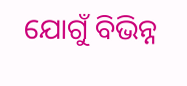ଯୋଗୁଁ ବିଭିନ୍ନ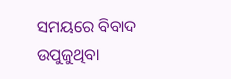ସମୟରେ ବିବାଦ ଉପୁଜୁଥିବା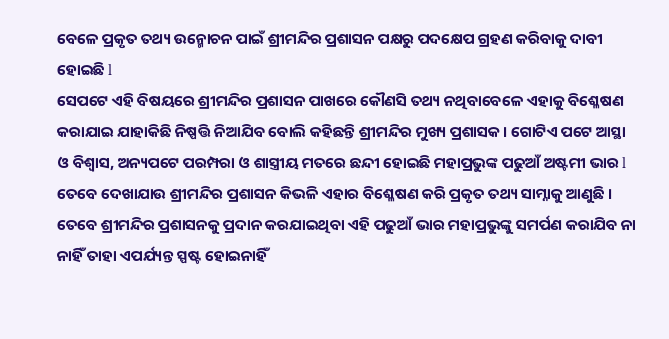ବେଳେ ପ୍ରକୃତ ତଥ୍ୟ ଉନ୍ମୋଚନ ପାଇଁ ଶ୍ରୀମନ୍ଦିର ପ୍ରଶାସନ ପକ୍ଷରୁ ପଦକ୍ଷେପ ଗ୍ରହଣ କରିବାକୁ ଦାବୀ ହୋଇଛି l
ସେପଟେ ଏହି ବିଷୟରେ ଶ୍ରୀମନ୍ଦିର ପ୍ରଶାସନ ପାଖରେ କୌଣସି ତଥ୍ୟ ନଥିବାବେଳେ ଏହାକୁ ବିଶ୍ଳେଷଣ କରାଯାଇ ଯାହାକିଛି ନିଷ୍ପତ୍ତି ନିଆଯିବ ବୋଲି କହିଛନ୍ତି ଶ୍ରୀମନ୍ଦିର ମୁଖ୍ୟ ପ୍ରଶାସକ । ଗୋଟିଏ ପଟେ ଆସ୍ଥା ଓ ବିଶ୍ୱାସ, ଅନ୍ୟପଟେ ପରମ୍ପରା ଓ ଶାସ୍ତ୍ରୀୟ ମତରେ ଛନ୍ଦୀ ହୋଇଛି ମହାପ୍ରଭୁଙ୍କ ପଢୁଆଁ ଅଷ୍ଟମୀ ଭାର l ତେବେ ଦେଖାଯାଉ ଶ୍ରୀମନ୍ଦିର ପ୍ରଶାସନ କିଭଳି ଏହାର ବିଶ୍ଳେଷଣ କରି ପ୍ରକୃତ ତଥ୍ୟ ସାମ୍ନାକୁ ଆଣୁଛି । ତେବେ ଶ୍ରୀମନ୍ଦିର ପ୍ରଶାସନକୁ ପ୍ରଦାନ କରଯାଇଥିବା ଏହି ପଢୁଆଁ ଭାର ମହାପ୍ରଭୁଙ୍କୁ ସମର୍ପଣ କରାଯିବ ନା ନାହିଁ ତାହା ଏପର୍ଯ୍ୟନ୍ତ ସ୍ପଷ୍ଟ ହୋଇନାହିଁ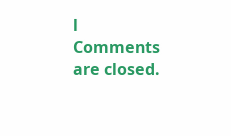l
Comments are closed.